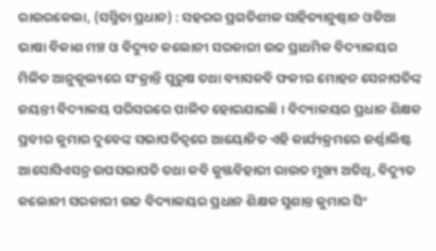ରାଉରକେଲା, (ସସ୍ମିତା ପ୍ରଧାନ) : ସହରର ପ୍ରଗତିଶୀଳ ସାହିତ୍ୟାନୁଷ୍ଠାନ ଓଡିଆ ଭାଷା ବିକାଶ ମଞ୍ଚ ଓ ବିଦ୍ୟୁତ କଲୋନୀ ସରକାରୀ ଉଚ୍ଚ ପ୍ରାଥମିକ ବିଦ୍ୟାଳୟର ମିଳିତ ଆନୁକୂଲ୍ୟରେ ସଂକ୍ରାନ୍ତି ପୁରୁଷ ତଥା ବ୍ୟାସକବି ଫକୀର ମୋହନ ସେନାପତିଙ୍କ ଜୟନ୍ତୀ ବିଦ୍ୟାଳୟ ପରିସରରେ ପାଳିତ ହୋଇଯାଇଛି । ବିଦ୍ୟାଳୟର ପ୍ରଧାନ ଶିକ୍ଷକ ପ୍ରବୀର କୁମାର ଦୁବେଙ୍କ ସଭାପତିତ୍ୱରେ ଆୟୋଜିତ ଏହି କାର୍ଯ୍ୟକ୍ରମରେ ଜର୍ଣ୍ଣାଲିଷ୍ଟ ଆସୋସିଏସନ୍ର ଉପସଭାପତି ତଥା କବି କୁଞ୍ଜବିହାରୀ ରାଉତ ମୁଖ୍ୟ ଅତିଥି, ବିଦ୍ୟୁତ କଲୋନୀ ସରକାରୀ ଉଚ୍ଚ ବିଦ୍ୟାଳୟର ପ୍ରଧାନ ଶିକ୍ଷକ ସୁଶାନ୍ତ କୁମାର ସିଂ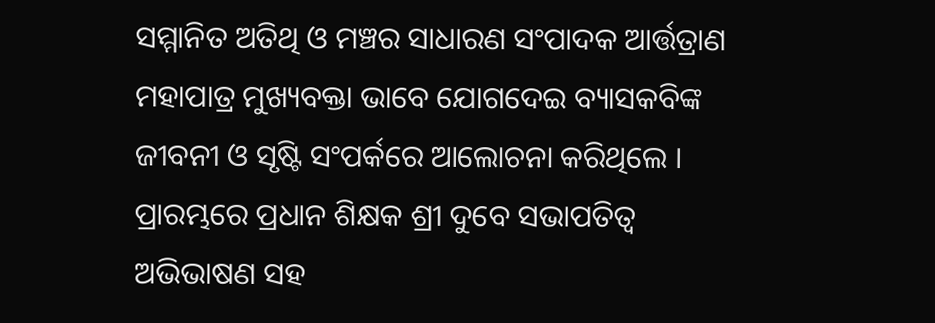ସମ୍ମାନିତ ଅତିଥି ଓ ମଞ୍ଚର ସାଧାରଣ ସଂପାଦକ ଆର୍ତ୍ତତ୍ରାଣ ମହାପାତ୍ର ମୁଖ୍ୟବକ୍ତା ଭାବେ ଯୋଗଦେଇ ବ୍ୟାସକବିଙ୍କ ଜୀବନୀ ଓ ସୃଷ୍ଟି ସଂପର୍କରେ ଆଲୋଚନା କରିଥିଲେ । ପ୍ରାରମ୍ଭରେ ପ୍ରଧାନ ଶିକ୍ଷକ ଶ୍ରୀ ଦୁବେ ସଭାପତିତ୍ୱ ଅଭିଭାଷଣ ସହ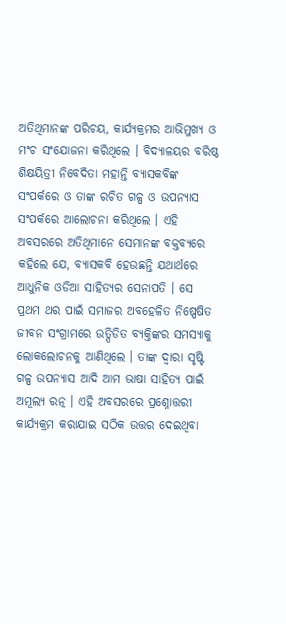ଅତିଥିମାନଙ୍କ ପରିଚୟ, କାର୍ଯ୍ୟକ୍ରମର ଆଭିମୁଖ୍ୟ ଓ ମଂଚ ସଂଯୋଜନା କରିଥିଲେ । ବିଦ୍ୟାଳୟର ବରିଷ୍ଠ ଶିକ୍ଷୟିତ୍ରୀ ନିବେଦିତା ମହାନ୍ତି ବ୍ୟାସକବିଙ୍କ ସଂପର୍କରେ ଓ ତାଙ୍କ ରଚିତ ଗଳ୍ପ ଓ ଉପନ୍ୟାସ ସଂପର୍କରେ ଆଲୋଚନା କରିଥିଲେ । ଏହି ଅବସରରେ ଅତିଥିମାନେ ସେମାନଙ୍କ ବକ୍ତବ୍ୟରେ କହିଲେ ଯେ, ବ୍ୟାସକବି ହେଉଛନ୍ତି ଯଥାର୍ଥରେ ଆଧୁନିକ ଓଡିଆ ସାହିତ୍ୟର ସେନାପତି । ସେ ପ୍ରଥମ ଥର ପାଇଁ ସମାଜର ଅବହେଳିତ ନିଷ୍ପେଷିତ ଜୀବନ ସଂଗ୍ରାମରେ ଉତ୍ପିଡିତ ବ୍ୟକ୍ତିଙ୍କର ସମସ୍ୟାକୁ ଲୋକଲୋଚନକୁ ଆଣିଥିଲେ । ତାଙ୍କ ଦ୍ୱାରା ସୃଷ୍ଟି ଗଳ୍ପ ଉପନ୍ୟାସ ଆଦି ଆମ ଭାଷା ସାହିତ୍ୟ ପାଇଁ ଅମୂଲ୍ୟ ରତ୍ନ । ଏହି ଅବସରରେ ପ୍ରଶ୍ନୋତ୍ତରୀ କାର୍ଯ୍ୟକ୍ରମ କରାଯାଇ ସଠିକ ଉତ୍ତର ଦେଇଥିବା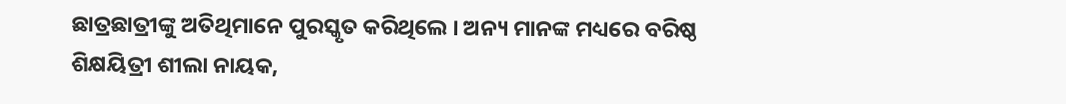ଛାତ୍ରଛାତ୍ରୀଙ୍କୁ ଅତିଥିମାନେ ପୁରସ୍କୃତ କରିଥିଲେ । ଅନ୍ୟ ମାନଙ୍କ ମଧ୍ୟରେ ବରିଷ୍ଠ ଶିକ୍ଷୟିତ୍ରୀ ଶୀଲା ନାୟକ,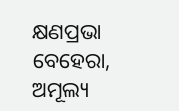କ୍ଷଣପ୍ରଭା ବେହେରା, ଅମୂଲ୍ୟ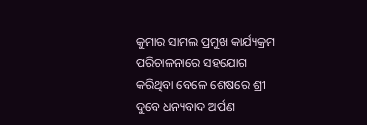କୁମାର ସାମଲ ପ୍ରମୁଖ କାର୍ଯ୍ୟକ୍ରମ ପରିଚାଳନାରେ ସହଯୋଗ କରିଥିବା ବେଳେ ଶେଷରେ ଶ୍ରୀ ଦୁବେ ଧନ୍ୟବାଦ ଅର୍ପଣ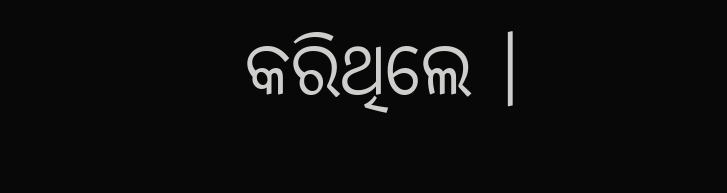କରିଥିଲେ ।